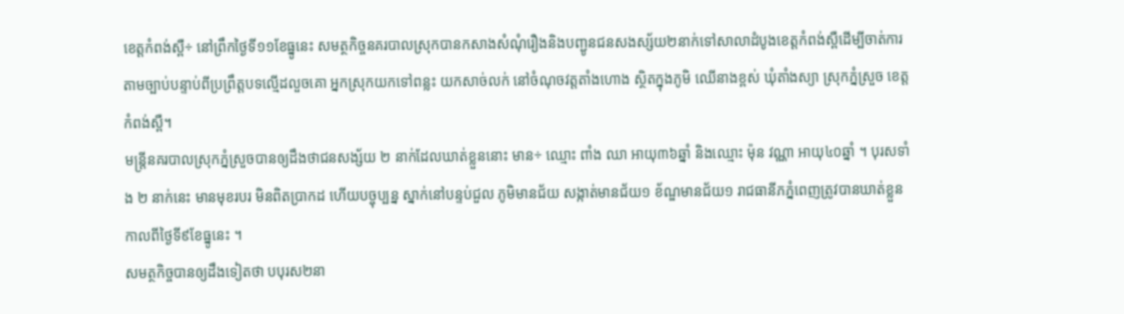ខេត្តកំពង់ស្ពឺ÷ នៅព្រឹកថ្ងៃទី១១ខែធ្នូនេះ សមត្ថកិច្ចនគរបាលស្រុកបានកសាងសំណុំរឿងនិងបញ្ជូនជនសងស្ស័យ២នាក់ទៅសាលាដំបូងខេត្តកំពង់ស្ពឺដើម្បីចាត់ការតាមច្បាប់បន្ទាប់ពីប្រព្រឹត្តបទល្មើដលួចគោ អ្នកស្រុកយកទៅពន្លះ យកសាច់លក់ នៅចំណុចវត្តតាំងហោង ស្ថិតក្នុងភូមិ ឈើនាងខ្ពស់ ឃុំតាំងស្យា ស្រុកភ្នំស្រួច ខេត្តកំពង់ស្ពឺ។
មន្រ្តីនគរបាលស្រុកភ្នំស្រួចបានឲ្យដឹងថាជនសង្ស័យ ២ នាក់ដែលឃាត់ខ្លួននោះ មាន÷ ឈ្មោះ ពាំង ឈា អាយុ៣៦ឆ្នាំ និងឈ្មោះ ម៉ុន វណ្ណា អាយុ៤០ឆ្នាំ ។ បុរសទាំង ២ នាក់នេះ មានមុខរបរ មិនពិតប្រាកដ ហើយបច្ចុប្បន្ន ស្នាក់នៅបន្ទប់ជួល ភូមិមានជ័យ សង្កាត់មានជ័យ១ ខ័ណ្ឌមានជ័យ១ រាជធានីភភ្នំពេញត្រូវបានឃាត់ខ្លួនកាលពីថ្ងៃទី៩ខែធ្នូនេះ ។
សមត្ថកិច្ចបានឲ្យដឹងទៀតថា បបុរស២នា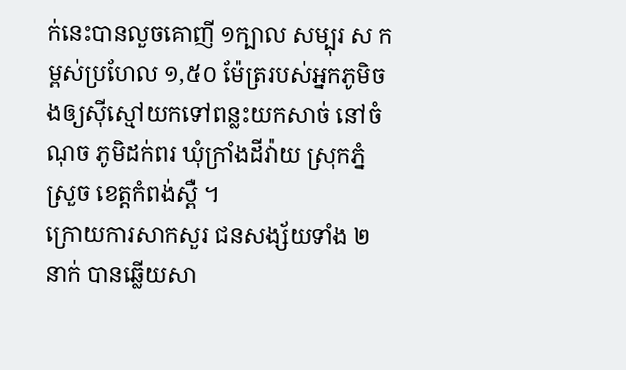ក់នេះបានលួចគោញី ១ក្បាល សម្បុរ ស កម្ពស់ប្រហែល ១,៥០ ម៉ែត្ររបស់អ្នកភូមិចងឲ្យស៊ីស្មៅយកទៅពន្លះយកសាច់ នៅចំណុច ភូមិដក់ពរ ឃុំក្រាំងដីវ៉ាយ ស្រុកភ្នំស្រួច ខេត្តកំពង់ស្ពឺ ។
ក្រោយការសាកសួរ ជនសង្ស័យទាំង ២ នាក់ បានឆ្លើយសា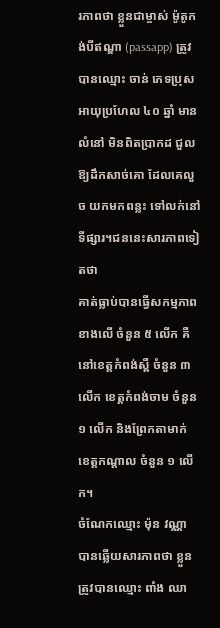រភាពថា ខ្លួនជាម្ចាស់ ម៉ូតូកង់បីឥណ្ឌា (passapp) ត្រូវបានឈ្មោះ ចាន់ ភេទប្រុស អាយុប្រហែល ៤០ ឆ្នាំ មានលំនៅ មិនពិតប្រាកដ ជួលឱ្យដឹកសាច់គោ ដែលគេលួច យកមកពន្លះ ទៅលក់នៅទីផ្សារ។ជននេះសារភាពទៀតថា
គាត់ធ្លាប់បានធ្វើសកម្មភាព ខាងលើ ចំនួន ៥ លើក គឺនៅខេត្តកំពង់ស្ពឺ ចំនួន ៣ លើក ខេត្តកំពង់ចាម ចំនួន ១ លើក និងព្រែកតាមាក់ ខេត្តកណ្ដាល ចំនួន ១ លើក។
ចំណែកឈ្មោះ ម៉ុន វណ្ណា បានឆ្លើយសារភាពថា ខ្លួនត្រូវបានឈ្មោះ ពាំង ឈា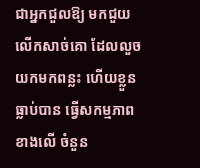ជាអ្នកជួលឱ្យ មកជួយលើកសាច់គោ ដែលលួចយកមកពន្លះ ហើយខ្លួនធ្លាប់បាន ធ្វើសកម្មភាព ខាងលើ ចំនួន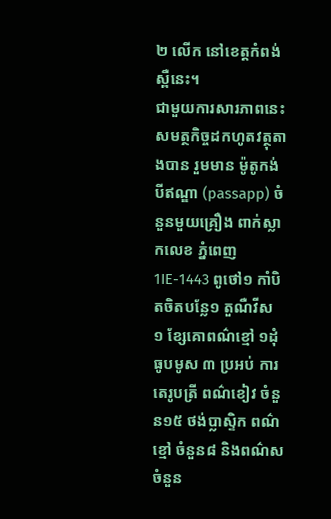២ លើក នៅខេត្តកំពង់ស្ពឺនេះ។
ជាមួយការសារភាពនេះ សមត្ថកិច្ចដកហូតវត្ថុតាងបាន រួមមាន ម៉ូតូកង់បីឥណ្ឌា (passapp) ចំនួនមួយគ្រឿង ពាក់ស្លាកលេខ ភ្នំពេញ 1IE-1443 ពូថៅ១ កាំបិតចិតបន្លែ១ តួណឺវីស ១ ខ្សែគោពណ៌ខ្មៅ ១ដុំ ធូបមូស ៣ ប្រអប់ ការតេរូបត្រី ពណ៌ខៀវ ចំនួន១៥ ថង់ប្លាស្ទិក ពណ៌ខ្មៅ ចំនួន៨ និងពណ៌ស ចំនួន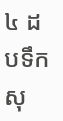៤ ដបទឹកសុ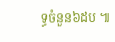ទ្ធចំនួន៦ដប ៕